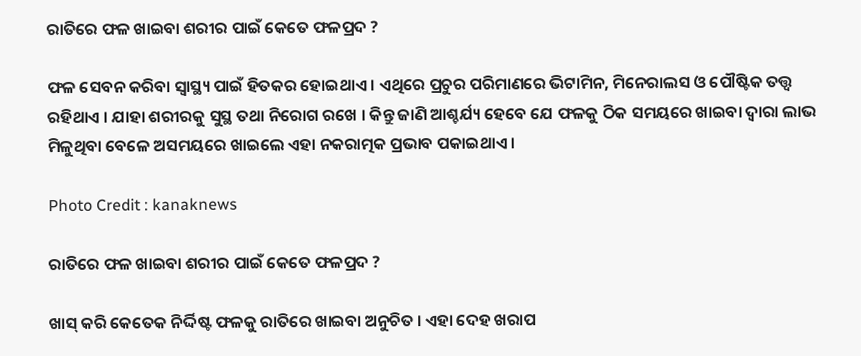ରାତିରେ ଫଳ ଖାଇବା ଶରୀର ପାଇଁ କେତେ ଫଳପ୍ରଦ ?

ଫଳ ସେବନ କରିବା ସ୍ୱାସ୍ଥ୍ୟ ପାଇଁ ହିତକର ହୋଇଥାଏ । ଏଥିରେ ପ୍ରଚୁର ପରିମାଣରେ ଭିଟାମିନ, ମିନେରାଲସ ଓ ପୌଷ୍ଟିକ ତତ୍ତ୍ୱ ରହିଥାଏ । ଯାହା ଶରୀରକୁ ସୁସ୍ଥ ତଥା ନିରୋଗ ରଖେ । କିନ୍ତୁ ଜାଣି ଆଶ୍ଚର୍ଯ୍ୟ ହେବେ ଯେ ଫଳକୁ ଠିକ ସମୟରେ ଖାଇବା ଦ୍ୱାରା ଲାଭ ମିଳୁଥିବା ବେଳେ ଅସମୟରେ ଖାଇଲେ ଏହା ନକରାତ୍ମକ ପ୍ରଭାବ ପକାଇଥାଏ ।

Photo Credit : kanaknews

ରାତିରେ ଫଳ ଖାଇବା ଶରୀର ପାଇଁ କେତେ ଫଳପ୍ରଦ ?

ଖାସ୍ କରି କେତେକ ନିର୍ଦ୍ଦିଷ୍ଟ ଫଳକୁ ରାତିରେ ଖାଇବା ଅନୁଚିତ । ଏହା ଦେହ ଖରାପ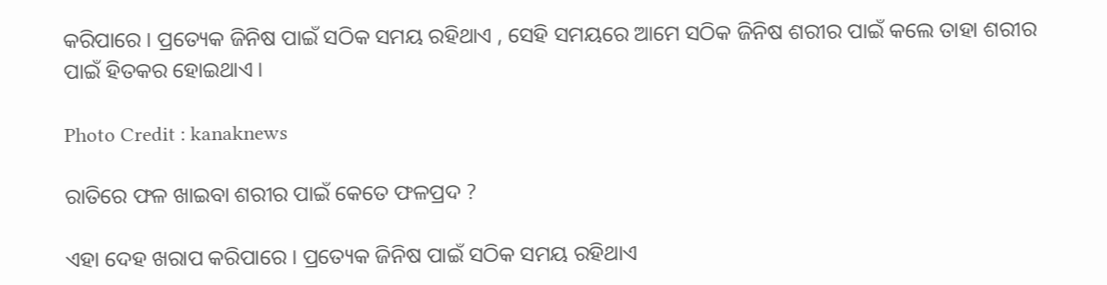କରିପାରେ । ପ୍ରତ୍ୟେକ ଜିନିଷ ପାଇଁ ସଠିକ ସମୟ ରହିଥାଏ , ସେହି ସମୟରେ ଆମେ ସଠିକ ଜିନିଷ ଶରୀର ପାଇଁ କଲେ ତାହା ଶରୀର ପାଇଁ ହିତକର ହୋଇଥାଏ ।

Photo Credit : kanaknews

ରାତିରେ ଫଳ ଖାଇବା ଶରୀର ପାଇଁ କେତେ ଫଳପ୍ରଦ ?

ଏହା ଦେହ ଖରାପ କରିପାରେ । ପ୍ରତ୍ୟେକ ଜିନିଷ ପାଇଁ ସଠିକ ସମୟ ରହିଥାଏ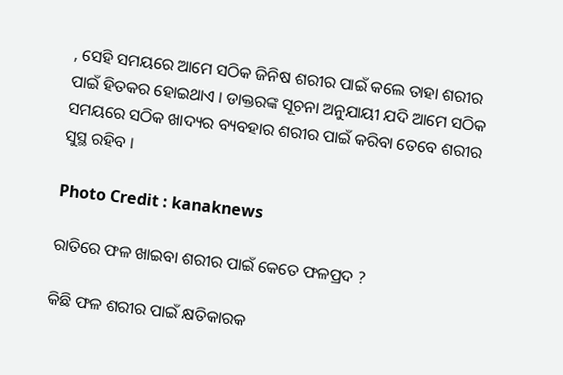, ସେହି ସମୟରେ ଆମେ ସଠିକ ଜିନିଷ ଶରୀର ପାଇଁ କଲେ ତାହା ଶରୀର ପାଇଁ ହିତକର ହୋଇଥାଏ । ଡାକ୍ତରଙ୍କ ସୂଚନା ଅନୁଯାୟୀ ଯଦି ଆମେ ସଠିକ ସମୟରେ ସଠିକ ଖାଦ୍ୟର ବ୍ୟବହାର ଶରୀର ପାଇଁ କରିବା ତେବେ ଶରୀର ସୁସ୍ଥ ରହିବ ।

Photo Credit : kanaknews

ରାତିରେ ଫଳ ଖାଇବା ଶରୀର ପାଇଁ କେତେ ଫଳପ୍ରଦ ?

କିଛି ଫଳ ଶରୀର ପାଇଁ କ୍ଷତିକାରକ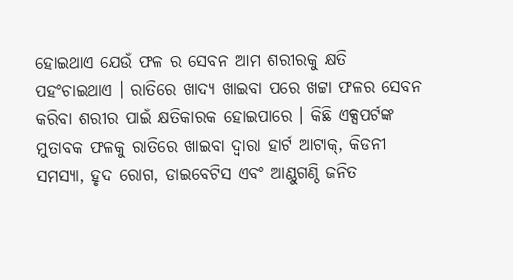ହୋଇଥାଏ ଯେଉଁ ଫଳ ର ସେବନ ଆମ ଶରୀରକୁ କ୍ଷତି ପହଂଚାଇଥାଏ । ରାତିରେ ଖାଦ୍ୟ ଖାଇବା ପରେ ଖଟ୍ଟା ଫଳର ସେବନ କରିବା ଶରୀର ପାଇଁ କ୍ଷତିକାରକ ହୋଇପାରେ । କିଛି ଏକ୍ସପର୍ଟଙ୍କ ମୁତାବକ ଫଳକୁ ରାତିରେ ଖାଇବା ଦ୍ବାରା ହାର୍ଟ ଆଟାକ୍, କିଡନୀ ସମସ୍ୟା, ହୃଦ ରୋଗ, ଡାଇବେଟିସ ଏବଂ ଆଣ୍ଠୁଗଣ୍ଠି ଜନିତ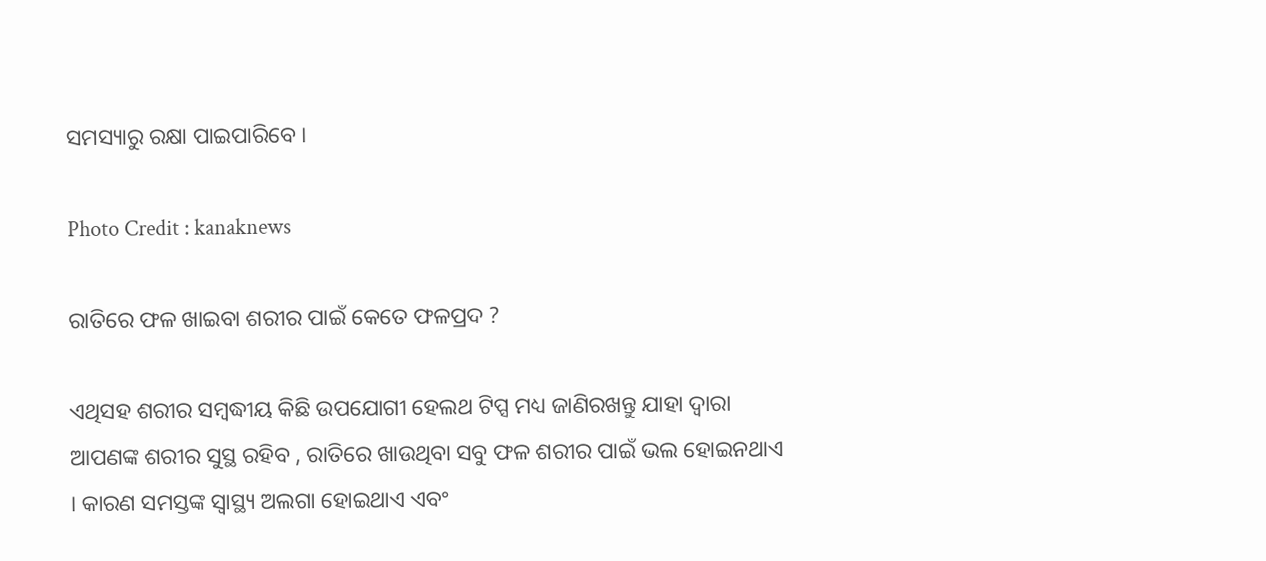ସମସ୍ୟାରୁ ରକ୍ଷା ପାଇପାରିବେ ।

Photo Credit : kanaknews

ରାତିରେ ଫଳ ଖାଇବା ଶରୀର ପାଇଁ କେତେ ଫଳପ୍ରଦ ?

ଏଥିସହ ଶରୀର ସମ୍ବଦ୍ଧୀୟ କିଛି ଉପଯୋଗୀ ହେଲଥ ଟିପ୍ସ ମଧ୍ୟ ଜାଣିରଖନ୍ତୁ ଯାହା ଦ୍ବାରା ଆପଣଙ୍କ ଶରୀର ସୁସ୍ଥ ରହିବ , ରାତିରେ ଖାଉଥିବା ସବୁ ଫଳ ଶରୀର ପାଇଁ ଭଲ ହୋଇନଥାଏ । କାରଣ ସମସ୍ତଙ୍କ ସ୍ବାସ୍ଥ୍ୟ ଅଲଗା ହୋଇଥାଏ ଏବଂ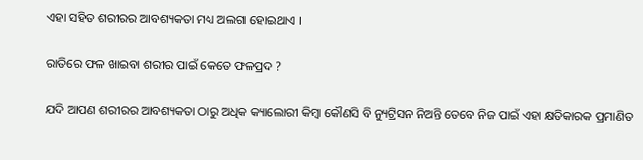ଏହା ସହିତ ଶରୀରର ଆବଶ୍ୟକତା ମଧ୍ୟ ଅଲଗା ହୋଇଥାଏ ।

ରାତିରେ ଫଳ ଖାଇବା ଶରୀର ପାଇଁ କେତେ ଫଳପ୍ରଦ ?

ଯଦି ଆପଣ ଶରୀରର ଆବଶ୍ୟକତା ଠାରୁ ଅଧିକ କ୍ୟାଲୋରୀ କିମ୍ବା କୌଣସି ବି ନ୍ୟୁଟ୍ରିସନ ନିଅନ୍ତି ତେବେ ନିଜ ପାଇଁ ଏହା କ୍ଷତିକାରକ ପ୍ରମାଣିତ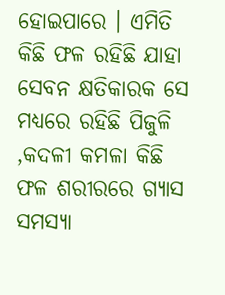ହୋଇପାରେ । ଏମିତି କିଛି ଫଳ ରହିଛି ଯାହା ସେବନ କ୍ଷତିକାରକ ସେ ମଧ୍ୟରେ ରହିଛି ପିଜୁଳି ,କଦଳୀ କମଳା କିଛି ଫଳ ଶରୀରରେ ଗ୍ୟାସ ସମସ୍ୟା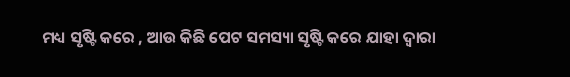ମଧ୍ୟ ସୃଷ୍ଟି କରେ , ଆଉ କିଛି ପେଟ ସମସ୍ୟା ସୃଷ୍ଟି କରେ ଯାହା ଦ୍ବାରା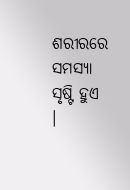ଶରୀରରେ ସମସ୍ୟା ସୃଷ୍ଟି ହୁଏ ।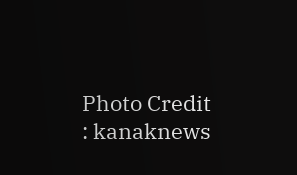Photo Credit : kanaknews